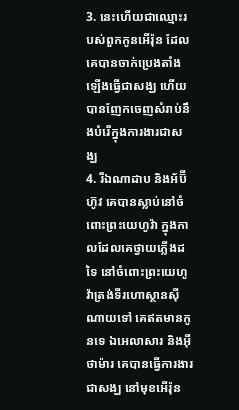3. នេះហើយជាឈ្មោះរបស់ពួកកូនអើរ៉ុន ដែលគេបានចាក់ប្រេងតាំងឡើងធ្វើជាសង្ឃ ហើយបានញែកចេញសំរាប់នឹងបំរើក្នុងការងារជាសង្ឃ
4. រីឯណាដាប និងអ័ប៊ីហ៊ូវ គេបានស្លាប់នៅចំពោះព្រះយេហូវ៉ា ក្នុងកាលដែលគេថ្វាយភ្លើងដទៃ នៅចំពោះព្រះយេហូវ៉ាត្រង់ទីរហោស្ថានស៊ីណាយទៅ គេឥតមានកូនទេ ឯអេលាសារ និងអ៊ីថាម៉ារ គេបានធ្វើការងារជាសង្ឃ នៅមុខអើរ៉ុន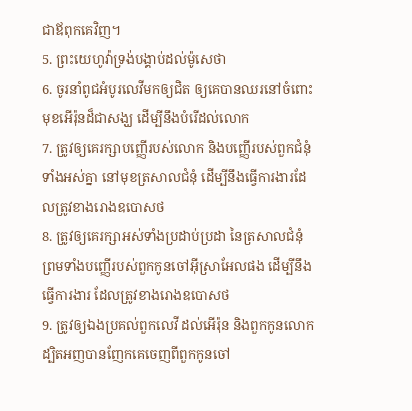ជាឪពុកគេវិញ។
5. ព្រះយេហូវ៉ាទ្រង់បង្គាប់ដល់ម៉ូសេថា
6. ចូរនាំពូជអំបូរលេវីមកឲ្យជិត ឲ្យគេបានឈរនៅចំពោះមុខអើរ៉ុនដ៏ជាសង្ឃ ដើម្បីនឹងបំរើដល់លោក
7. ត្រូវឲ្យគេរក្សាបញ្ញើរបស់លោក និងបញ្ញើរបស់ពួកជំនុំទាំងអស់គ្នា នៅមុខត្រសាលជំនុំ ដើម្បីនឹងធ្វើការងារដែលត្រូវខាងរោងឧបោសថ
8. ត្រូវឲ្យគេរក្សាអស់ទាំងប្រដាប់ប្រដា នៃត្រសាលជំនុំ ព្រមទាំងបញ្ញើរបស់ពួកកូនចៅអ៊ីស្រាអែលផង ដើម្បីនឹងធ្វើការងារ ដែលត្រូវខាងរោងឧបោសថ
9. ត្រូវឲ្យឯងប្រគល់ពួកលេវី ដល់អើរ៉ុន និងពួកកូនលោក ដ្បិតអញបានញែកគេចេញពីពួកកូនចៅ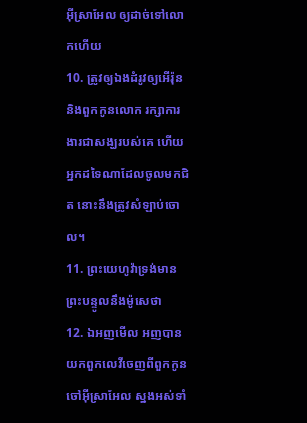អ៊ីស្រាអែល ឲ្យដាច់ទៅលោកហើយ
10. ត្រូវឲ្យឯងដំរូវឲ្យអើរ៉ុន និងពួកកូនលោក រក្សាការងារជាសង្ឃរបស់គេ ហើយអ្នកដទៃណាដែលចូលមកជិត នោះនឹងត្រូវសំឡាប់ចោល។
11. ព្រះយេហូវ៉ាទ្រង់មានព្រះបន្ទូលនឹងម៉ូសេថា
12. ឯអញមើល អញបានយកពួកលេវីចេញពីពួកកូនចៅអ៊ីស្រាអែល ស្នងអស់ទាំ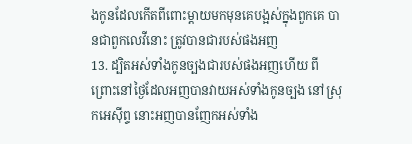ងកូនដែលកើតពីពោះម្តាយមកមុនគេបង្អស់ក្នុងពួកគេ បានជាពួកលេវីនោះ ត្រូវបានជារបស់ផងអញ
13. ដ្បិតអស់ទាំងកូនច្បងជារបស់ផងអញហើយ ពីព្រោះនៅថ្ងៃដែលអញបានវាយអស់ទាំងកូនច្បង នៅស្រុកអេស៊ីព្ទ នោះអញបានញែកអស់ទាំង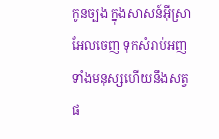កូនច្បង ក្នុងសាសន៍អ៊ីស្រាអែលចេញ ទុកសំរាប់អញ ទាំងមនុស្សហើយនឹងសត្វផ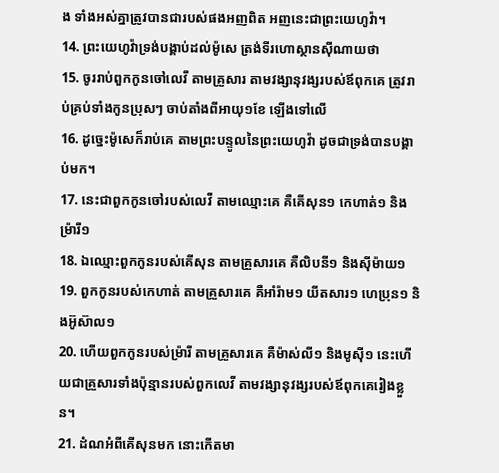ង ទាំងអស់គ្នាត្រូវបានជារបស់ផងអញពិត អញនេះជាព្រះយេហូវ៉ា។
14. ព្រះយេហូវ៉ាទ្រង់បង្គាប់ដល់ម៉ូសេ ត្រង់ទីរហោស្ថានស៊ីណាយថា
15. ចូររាប់ពួកកូនចៅលេវី តាមគ្រួសារ តាមវង្សានុវង្សរបស់ឪពុកគេ ត្រូវរាប់គ្រប់ទាំងកូនប្រុសៗ ចាប់តាំងពីអាយុ១ខែ ឡើងទៅលើ
16. ដូច្នេះម៉ូសេក៏រាប់គេ តាមព្រះបន្ទូលនៃព្រះយេហូវ៉ា ដូចជាទ្រង់បានបង្គាប់មក។
17. នេះជាពួកកូនចៅរបស់លេវី តាមឈ្មោះគេ គឺគើសុន១ កេហាត់១ និងម្រ៉ារី១
18. ឯឈ្មោះពួកកូនរបស់គើសុន តាមគ្រួសារគេ គឺលិបនី១ និងស៊ីម៉ាយ១
19. ពួកកូនរបស់កេហាត់ តាមគ្រួសារគេ គឺអាំរ៉ាម១ យីតសារ១ ហេប្រុន១ និងអ៊ូស៊ាល១
20. ហើយពួកកូនរបស់ម្រ៉ារី តាមគ្រួសារគេ គឺម៉ាស់លី១ និងមូស៊ី១ នេះហើយជាគ្រួសារទាំងប៉ុន្មានរបស់ពួកលេវី តាមវង្សានុវង្សរបស់ឪពុកគេរៀងខ្លួន។
21. ដំណអំពីគើសុនមក នោះកើតមា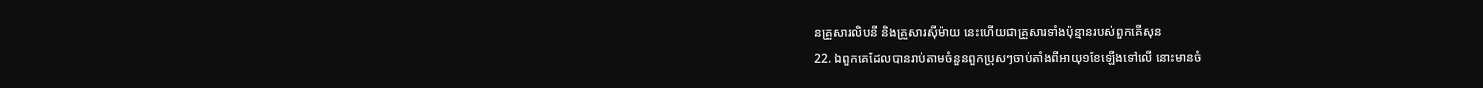នគ្រួសារលិបនី និងគ្រួសារស៊ីម៉ាយ នេះហើយជាគ្រួសារទាំងប៉ុន្មានរបស់ពួកគើសុន
22. ឯពួកគេដែលបានរាប់តាមចំនួនពួកប្រុសៗចាប់តាំងពីអាយុ១ខែឡើងទៅលើ នោះមានចំ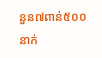នួន៧ពាន់៥០០នាក់